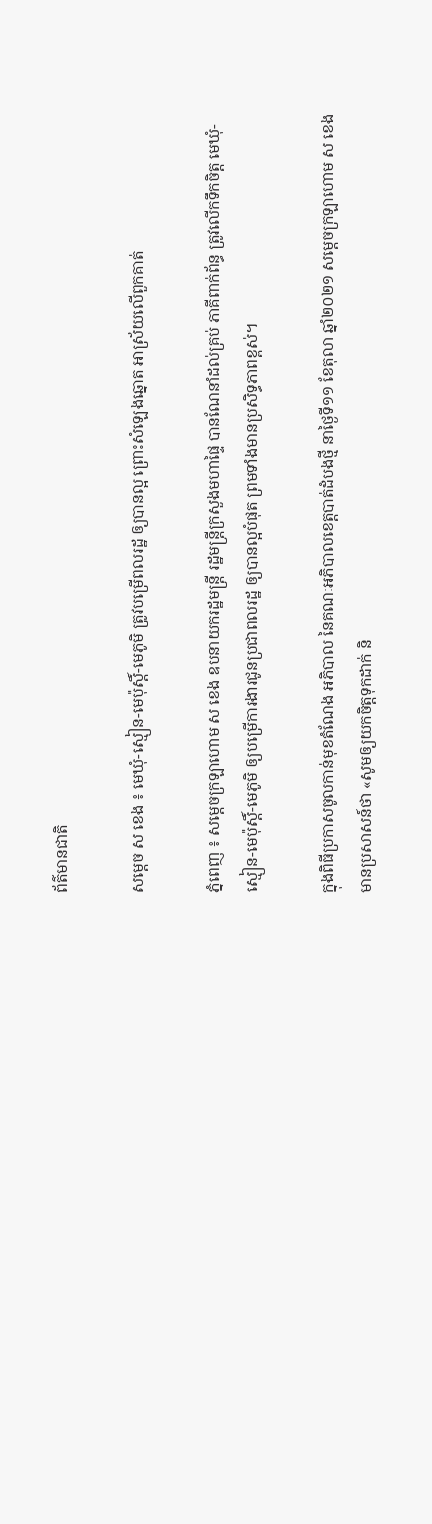ព័ត៌មានជាតិ

សម្ដេច ស ខេង ៖ មេឃុំ-ស្មៀន-មេប៉ុស្តិ៍-មេភូមិ ត្រូវបម្រើពលរដ្ឋ ឲ្យបានល្អ ព្រោះសំឡេងឆ្នោត អាស្រ័យលើពួកគាត់

ភ្នំពេញ ៖ សម្ដេចក្រឡាហោម ស ខេង ឧបនាយករដ្ឋមន្ដ្រី រដ្ឋមន្ដ្រីក្រសួងមហាផ្ទៃ បានណែនាំដល់គ្រប់ ភាគីពាក់ព័ន្ធ ត្រូវលើកទឹកចិត្ត មេឃុំ-ស្មៀន-មេប៉ុស្តិ៍-មេភូមិ ឲ្យបម្រើការងារជូនប្រជាពលរដ្ឋ ឲ្យបានល្អបំផុត ព្រមទាំងមានប្រសិទ្ធភាពខ្ពស់។

ក្នុងពិធីប្រកាសចូលកាន់មុខតំណែង អភិបាល នៃគណៈអភិបាលខេត្តបាត់ដំបងថ្មី នាថ្ងៃទី១១ ខែតុលា ឆ្នាំ២០២១ សម្ដេចក្រឡាហោម ស ខេង មានប្រសាសន៍ថា «សូមឲ្យយកចិត្តទុកដាក់ និ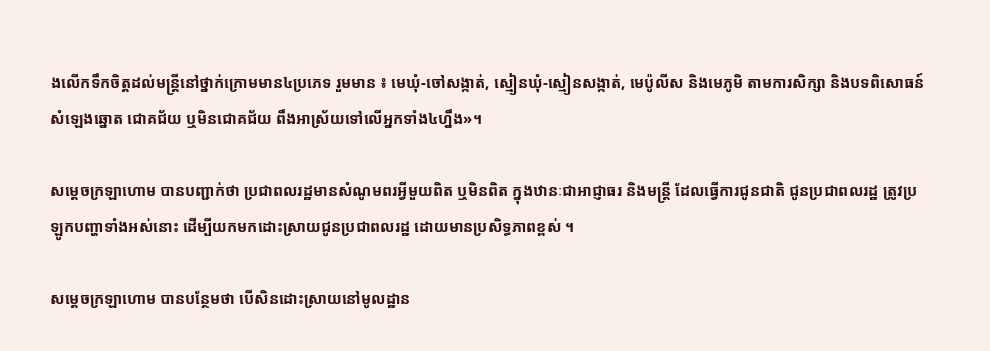ងលើកទឹកចិត្តដល់មន្ដ្រីនៅថ្នាក់ក្រោមមាន៤ប្រភេទ រួមមាន ៖ មេឃុំ-ចៅសង្កាត់, ស្មៀនឃុំ-ស្មៀនសង្កាត់, មេប៉ូលីស និងមេភូមិ តាមការសិក្សា និងបទពិសោធន៍ សំឡេងឆ្នោត ជោគជ័យ ឬមិនជោគជ័យ ពឹងអាស្រ័យទៅលើអ្នកទាំង៤ហ្នឹង»។

សម្ដេចក្រឡាហោម បានបញ្ជាក់ថា ប្រជាពលរដ្ឋមានសំណូមពរអ្វីមួយពិត ឬមិនពិត ក្នុងឋានៈជាអាជ្ញាធរ និងមន្ដ្រី ដែលធ្វើការជូនជាតិ ជូនប្រជាពលរដ្ឋ ត្រូវប្រឡូកបញ្ហាទាំងអស់នោះ ដើម្បីយកមកដោះស្រាយជូនប្រជាពលរដ្ឋ ដោយមានប្រសិទ្ធភាពខ្ពស់ ។

សម្ដេចក្រឡាហោម បានបន្ថែមថា បើសិនដោះស្រាយនៅមូលដ្ឋាន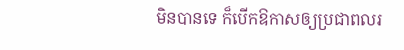មិនបានទេ ក៏បើកឱកាសឲ្យប្រជាពលរ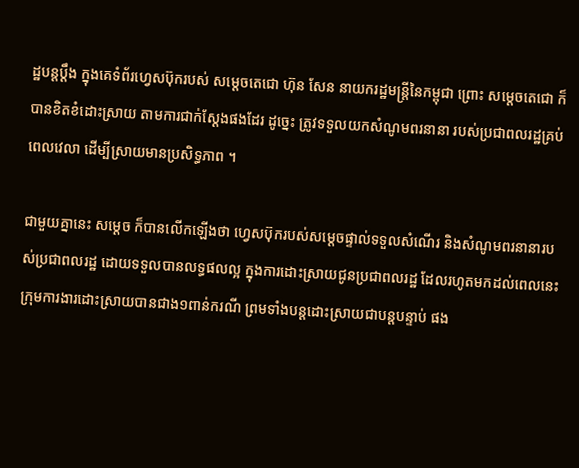ដ្ឋបន្ដប្ដឹង ក្នុងគេទំព័រហ្វេសប៊ុករបស់ សម្ដេចតេជោ ហ៊ុន សែន នាយករដ្ឋមន្ដ្រីនៃកម្ពុជា ព្រោះ សម្ដេចតេជោ ក៏បានខិតខំដោះស្រាយ តាមការជាក់ស្ដែងផងដែរ ដូច្នេះ ត្រូវទទួលយកសំណូមពរនានា របស់ប្រជាពលរដ្ឋគ្រប់ពេលវេលា ដើម្បីស្រាយមានប្រសិទ្ធភាព ។

ជាមួយគ្នានេះ សម្ដេច ក៏បានលើកឡើងថា ហ្វេសប៊ុករបស់សម្ដេចផ្ទាល់ទទួលសំណើរ និងសំណូមពរនានារបស់ប្រជាពលរដ្ឋ ដោយទទួលបានលទ្ធផលល្អ ក្នុងការដោះស្រាយជូនប្រជាពលរដ្ឋ ដែលរហូតមកដល់ពេលនេះ ក្រុមការងារដោះស្រាយបានជាង១ពាន់ករណី ព្រមទាំងបន្ដដោះស្រាយជាបន្ដបន្ទាប់ ផង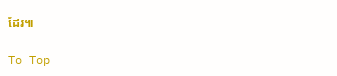ដែរ៕

To Top